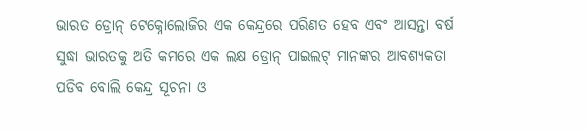ଭାରତ ଡ୍ରୋନ୍ ଟେକ୍ନୋଲୋଜିର ଏକ କେନ୍ଦ୍ରରେ ପରିଣତ ହେବ ଏବଂ ଆସନ୍ତା ବର୍ଷ ସୁଦ୍ଧା ଭାରତକୁ ଅତି କମରେ ଏକ ଲକ୍ଷ ଡ୍ରୋନ୍ ପାଇଲଟ୍ ମାନଙ୍କର ଆବଶ୍ୟକତା ପଡିବ ବୋଲି କେନ୍ଦ୍ର ସୂଚନା ଓ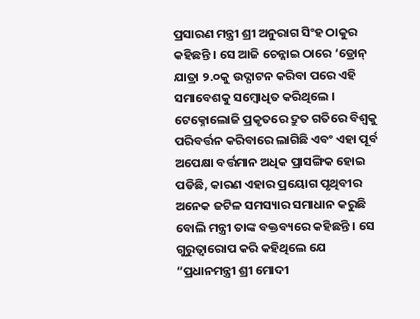ପ୍ରସାରଣ ମନ୍ତ୍ରୀ ଶ୍ରୀ ଅନୁରାଗ ସିଂହ ଠାକୁର କହିଛନ୍ତି । ସେ ଆଜି ଚେନ୍ନାଇ ଠାରେ ‘ଡ୍ରୋନ୍ ଯାତ୍ରା ୨.୦କୁ ଉଦ୍ଘାଟନ କରିବା ପରେ ଏହି ସମାବେଶକୁ ସମ୍ବୋଧିତ କରିଥିଲେ ।
ଟେକ୍ନୋଲୋଜି ପ୍ରକୃତରେ ଦ୍ରୁତ ଗତିରେ ବିଶ୍ୱକୁ ପରିବର୍ତ୍ତନ କରିବାରେ ଲାଗିଛି ଏବଂ ଏହା ପୂର୍ବ ଅପେକ୍ଷା ବର୍ତ୍ତମାନ ଅଧିକ ପ୍ରାସଙ୍ଗିକ ହୋଇ ପଡିଛି, କାରଣ ଏହାର ପ୍ରୟୋଗ ପୃଥିବୀର ଅନେକ ଜଟିଳ ସମସ୍ୟାର ସମାଧାନ କରୁଛି ବୋଲି ମନ୍ତ୍ରୀ ତାଙ୍କ ବକ୍ତବ୍ୟରେ କହିଛନ୍ତି । ସେ ଗୁରୁତ୍ୱାରୋପ କରି କହିଥିଲେ ଯେ “ପ୍ରଧାନମନ୍ତ୍ରୀ ଶ୍ରୀ ମୋଦୀ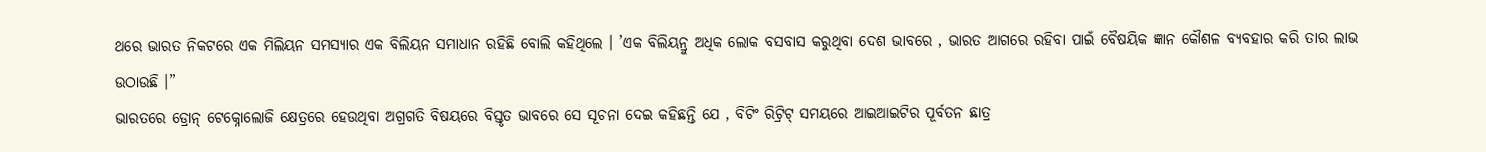ଥରେ ଭାରତ ନିକଟରେ ଏକ ମିଲିୟନ ସମସ୍ୟାର ଏକ ବିଲିୟନ ସମାଧାନ ରହିଛି ବୋଲି କହିଥିଲେ । ’ଏକ ବିଲିୟନ୍ରୁ ଅଧିକ ଲୋକ ବସବାସ କରୁଥିବା ଦେଶ ଭାବରେ , ଭାରତ ଆଗରେ ରହିବା ପାଇଁ ବୈଷୟିକ ଜ୍ଞାନ କୌଶଳ ବ୍ୟବହାର କରି ତାର ଲାଭ ଉଠାଉଛି ।”
ଭାରତରେ ଡ୍ରୋନ୍ ଟେକ୍ନୋଲୋଜି କ୍ଷେତ୍ରରେ ହେଉଥିବା ଅଗ୍ରଗତି ବିଷୟରେ ବିସ୍ତୃତ ଭାବରେ ସେ ସୂଚନା ଦେଇ କହିଛନ୍ତି ଯେ , ବିଟିଂ ରିଟ୍ରିଟ୍ ସମୟରେ ଆଇଆଇଟିର ପୂର୍ବତନ ଛାତ୍ର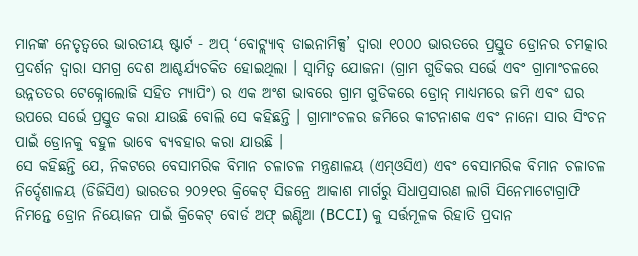ମାନଙ୍କ ନେତୃତ୍ୱରେ ଭାରତୀୟ ଷ୍ଟାର୍ଟ - ଅପ୍ ‘ବୋଟ୍ଲ୍ୟାବ୍ ଡାଇନାମିକ୍ସ’ ଦ୍ୱାରା ୧୦୦୦ ଭାରତରେ ପ୍ରସ୍ତୁତ ଡ୍ରୋନର ଚମତ୍କାର ପ୍ରଦର୍ଶନ ଦ୍ୱାରା ସମଗ୍ର ଦେଶ ଆଶ୍ଚର୍ଯ୍ୟଚକିତ ହୋଇଥିଲା । ସ୍ୱାମିତ୍ୱ ଯୋଜନା (ଗ୍ରାମ ଗୁଡିକର ସର୍ଭେ ଏବଂ ଗ୍ରାମାଂଚଳରେ ଉନ୍ନତତର ଟେକ୍ନୋଲୋଜି ସହିତ ମ୍ୟାପିଂ) ର ଏକ ଅଂଶ ଭାବରେ ଗ୍ରାମ ଗୁଡିକରେ ଡ୍ରୋନ୍ ମାଧ୍ୟମରେ ଜମି ଏବଂ ଘର ଉପରେ ସର୍ଭେ ପ୍ରସ୍ତୁତ କରା ଯାଉଛି ବୋଲି ସେ କହିଛନ୍ତି । ଗ୍ରାମାଂଚଳର ଜମିରେ କୀଟନାଶକ ଏବଂ ନାନୋ ସାର ସିଂଚନ ପାଇଁ ଡ୍ରୋନକୁ ବହୁଳ ଭାବେ ବ୍ୟବହାର କରା ଯାଉଛି ।
ସେ କହିଛନ୍ତି ଯେ, ନିକଟରେ ବେସାମରିକ ବିମାନ ଚଳାଚଳ ମନ୍ତ୍ରଣାଳୟ (ଏମ୍ଓସିଏ) ଏବଂ ବେସାମରିକ ବିମାନ ଚଳାଚଳ ନିର୍ଦ୍ଦେଶାଳୟ (ଡିଜିସିଏ) ଭାରତର ୨୦୨୧ର କ୍ରିକେଟ୍ ସିଜନ୍ରେ ଆକାଶ ମାର୍ଗରୁ ସିଧାପ୍ରସାରଣ ଲାଗି ସିନେମାଟୋଗ୍ରାଫି ନିମନ୍ତେ ଡ୍ରୋନ ନିୟୋଜନ ପାଇଁ କ୍ରିକେଟ୍ ବୋର୍ଡ ଅଫ୍ ଇଣ୍ଡିଆ (BCCI) କୁ ସର୍ତ୍ତମୂଳକ ରିହାତି ପ୍ରଦାନ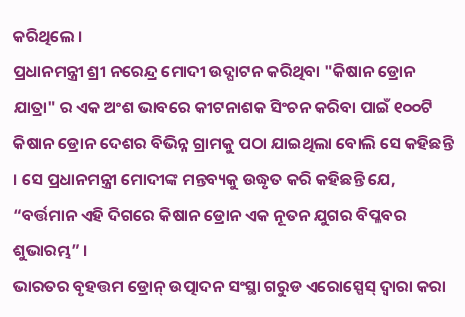କରିଥିଲେ ।
ପ୍ରଧାନମନ୍ତ୍ରୀ ଶ୍ରୀ ନରେନ୍ଦ୍ର ମୋଦୀ ଉଦ୍ଘାଟନ କରିଥିବା "କିଷାନ ଡ୍ରୋନ ଯାତ୍ରା" ର ଏକ ଅଂଶ ଭାବରେ କୀଟନାଶକ ସିଂଚନ କରିବା ପାଇଁ ୧୦୦ଟି କିଷାନ ଡ୍ରୋନ ଦେଶର ବିଭିନ୍ନ ଗ୍ରାମକୁ ପଠା ଯାଇଥିଲା ବୋଲି ସେ କହିଛନ୍ତି । ସେ ପ୍ରଧାନମନ୍ତ୍ରୀ ମୋଦୀଙ୍କ ମନ୍ତବ୍ୟକୁ ଉଦ୍ଧୃତ କରି କହିଛନ୍ତି ଯେ, “ବର୍ତ୍ତମାନ ଏହି ଦିଗରେ କିଷାନ ଡ୍ରୋନ ଏକ ନୂତନ ଯୁଗର ବିପ୍ଳବର ଶୁଭାରମ୍ଭ” ।
ଭାରତର ବୃହତ୍ତମ ଡ୍ରୋନ୍ ଉତ୍ପାଦନ ସଂସ୍ଥା ଗରୁଡ ଏରୋସ୍ପେସ୍ ଦ୍ୱାରା କରା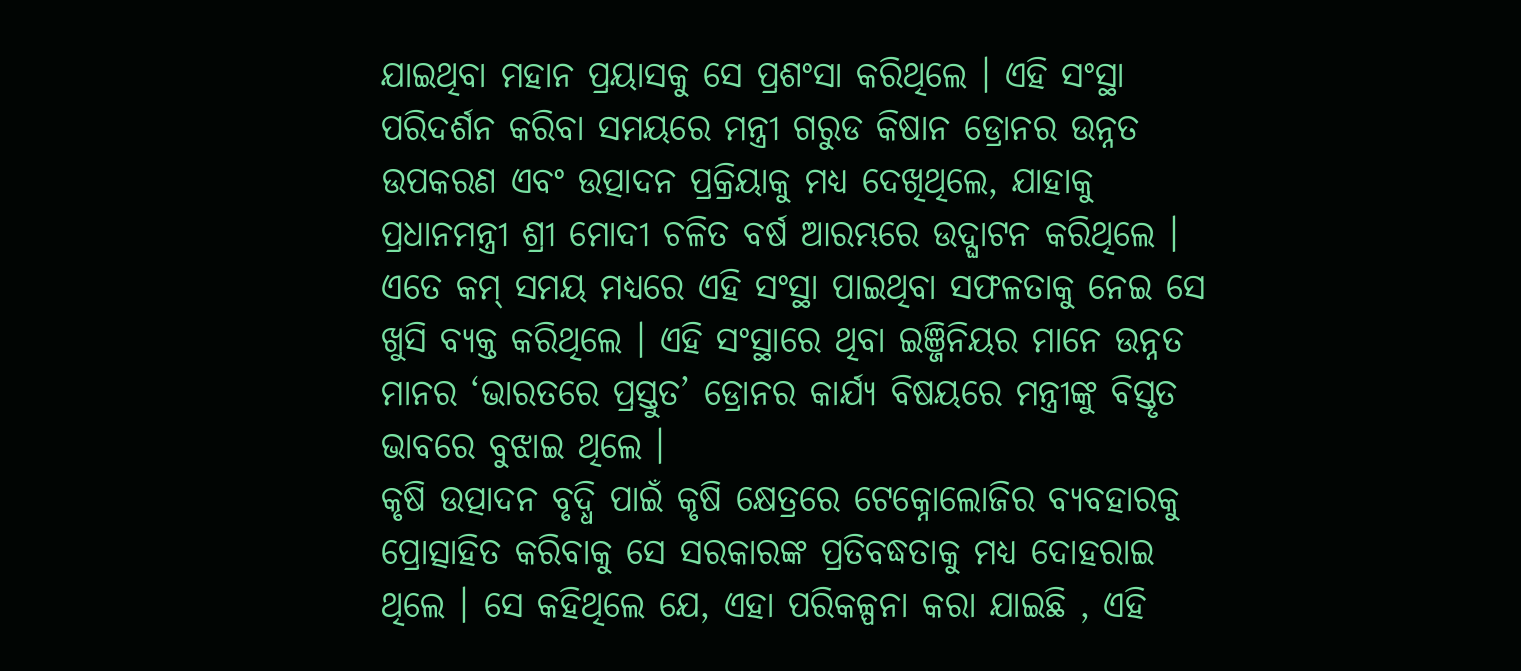ଯାଇଥିବା ମହାନ ପ୍ରୟାସକୁ ସେ ପ୍ରଶଂସା କରିଥିଲେ । ଏହି ସଂସ୍ଥା ପରିଦର୍ଶନ କରିବା ସମୟରେ ମନ୍ତ୍ରୀ ଗରୁଡ କିଷାନ ଡ୍ରୋନର ଉନ୍ନତ ଉପକରଣ ଏବଂ ଉତ୍ପାଦନ ପ୍ରକ୍ରିୟାକୁ ମଧ୍ୟ ଦେଖିଥିଲେ, ଯାହାକୁ ପ୍ରଧାନମନ୍ତ୍ରୀ ଶ୍ରୀ ମୋଦୀ ଚଳିତ ବର୍ଷ ଆରମ୍ଭରେ ଉଦ୍ଘାଟନ କରିଥିଲେ । ଏତେ କମ୍ ସମୟ ମଧ୍ୟରେ ଏହି ସଂସ୍ଥା ପାଇଥିବା ସଫଳତାକୁ ନେଇ ସେ ଖୁସି ବ୍ୟକ୍ତ କରିଥିଲେ । ଏହି ସଂସ୍ଥାରେ ଥିବା ଇଞ୍ଜିନିୟର ମାନେ ଉନ୍ନତ ମାନର ‘ଭାରତରେ ପ୍ରସ୍ତୁତ’ ଡ୍ରୋନର କାର୍ଯ୍ୟ ବିଷୟରେ ମନ୍ତ୍ରୀଙ୍କୁ ବିସ୍ତୃତ ଭାବରେ ବୁଝାଇ ଥିଲେ ।
କୃଷି ଉତ୍ପାଦନ ବୃଦ୍ଧି ପାଇଁ କୃଷି କ୍ଷେତ୍ରରେ ଟେକ୍ନୋଲୋଜିର ବ୍ୟବହାରକୁ ପ୍ରୋତ୍ସାହିତ କରିବାକୁ ସେ ସରକାରଙ୍କ ପ୍ରତିବଦ୍ଧତାକୁ ମଧ୍ୟ ଦୋହରାଇ ଥିଲେ । ସେ କହିଥିଲେ ଯେ, ଏହା ପରିକଳ୍ପନା କରା ଯାଇଛି , ଏହି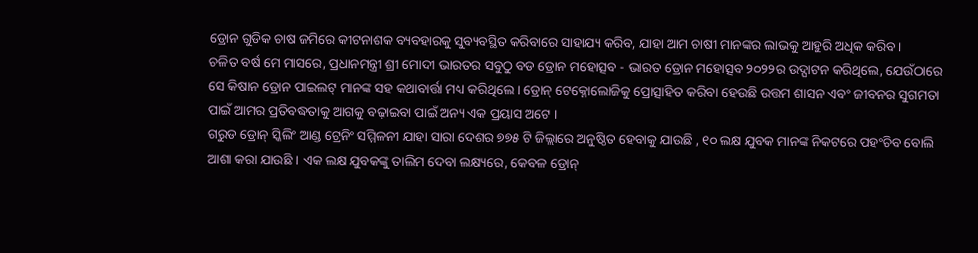ଡ୍ରୋନ ଗୁଡିକ ଚାଷ ଜମିରେ କୀଟନାଶକ ବ୍ୟବହାରକୁ ସୁବ୍ୟବସ୍ଥିତ କରିବାରେ ସାହାଯ୍ୟ କରିବ, ଯାହା ଆମ ଚାଷୀ ମାନଙ୍କର ଲାଭକୁ ଆହୁରି ଅଧିକ କରିବ ।
ଚଳିତ ବର୍ଷ ମେ ମାସରେ, ପ୍ରଧାନମନ୍ତ୍ରୀ ଶ୍ରୀ ମୋଦୀ ଭାରତର ସବୁଠୁ ବଡ ଡ୍ରୋନ ମହୋତ୍ସବ - ଭାରତ ଡ୍ରୋନ ମହୋତ୍ସବ ୨୦୨୨ର ଉଦ୍ଘାଟନ କରିଥିଲେ, ଯେଉଁଠାରେ ସେ କିଷାନ ଡ୍ରୋନ ପାଇଲଟ୍ ମାନଙ୍କ ସହ କଥାବାର୍ତ୍ତା ମଧ୍ୟ କରିଥିଲେ । ଡ୍ରୋନ୍ ଟେକ୍ନୋଲୋଜିକୁ ପ୍ରୋତ୍ସାହିତ କରିବା ହେଉଛି ଉତ୍ତମ ଶାସନ ଏବଂ ଜୀବନର ସୁଗମତା ପାଇଁ ଆମର ପ୍ରତିବଦ୍ଧତାକୁ ଆଗକୁ ବଢ଼ାଇବା ପାଇଁ ଅନ୍ୟ ଏକ ପ୍ରୟାସ ଅଟେ ।
ଗରୁଡ ଡ୍ରୋନ୍ ସ୍କିଲିଂ ଆଣ୍ଡ ଟ୍ରେନିଂ ସମ୍ମିଳନୀ ଯାହା ସାରା ଦେଶର ୭୭୫ ଟି ଜିଲ୍ଲାରେ ଅନୁଷ୍ଠିତ ହେବାକୁ ଯାଉଛି , ୧୦ ଲକ୍ଷ ଯୁବକ ମାନଙ୍କ ନିକଟରେ ପହଂଚିବ ବୋଲି ଆଶା କରା ଯାଉଛି । ଏକ ଲକ୍ଷ ଯୁବକଙ୍କୁ ତାଲିମ ଦେବା ଲକ୍ଷ୍ୟରେ, କେବଳ ଡ୍ରୋନ୍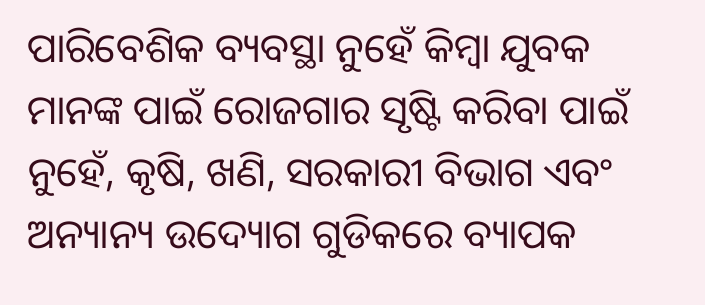ପାରିବେଶିକ ବ୍ୟବସ୍ଥା ନୁହେଁ କିମ୍ବା ଯୁବକ ମାନଙ୍କ ପାଇଁ ରୋଜଗାର ସୃଷ୍ଟି କରିବା ପାଇଁ ନୁହେଁ, କୃଷି, ଖଣି, ସରକାରୀ ବିଭାଗ ଏବଂ ଅନ୍ୟାନ୍ୟ ଉଦ୍ୟୋଗ ଗୁଡିକରେ ବ୍ୟାପକ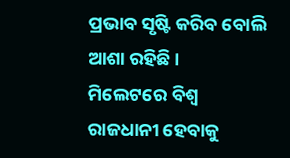ପ୍ରଭାବ ସୃଷ୍ଟି କରିବ ବୋଲି ଆଶା ରହିଛି ।
ମିଲେଟରେ ବିଶ୍ୱ ରାଜଧାନୀ ହେବାକୁ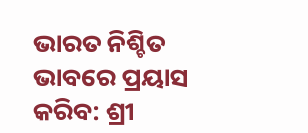ଭାରତ ନିଶ୍ଚିତ ଭାବରେ ପ୍ରୟାସ କରିବ: ଶ୍ରୀ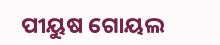ପୀୟୁଷ ଗୋୟଲ